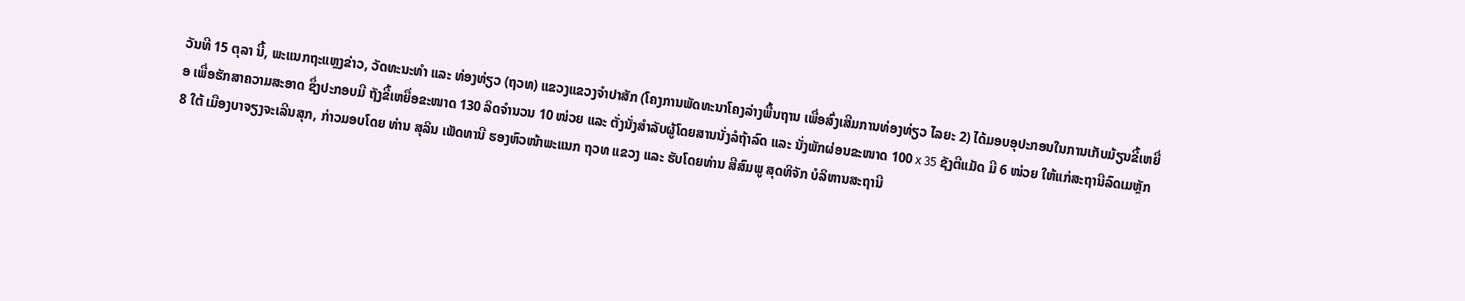ວັນທີ 15 ຕຸລາ ນີ້, ພະແນກຖະແຫຼງຂ່າວ, ວັດທະນະທຳ ແລະ ທ່ອງທ່ຽວ (ຖວທ) ແຂວງແຂວງຈໍາປາສັກ (ໂຄງການພັດທະນາໂຄງລ່າງພື້ນຖານ ເພື່ອສົ່ງເສີມການທ່ອງທ່ຽວ ໄລຍະ 2) ໄດ້ມອບອຸປະກອນໃນການເກັບມ້ຽນຂີ້ເຫຍື່ອ ເພື່ອຮັກສາຄວາມສະອາດ ຊຶ່ງປະກອບມີ ຖັງຂີ້ເຫຍື່ອຂະໜາດ 130 ລິດຈໍານວນ 10 ໜ່ວຍ ແລະ ຕັ່ງນັ່ງສໍາລັບຜູ້ໂດຍສານນັ່ງລໍຖ້າລົດ ແລະ ນັ່ງພັກຜ່ອນຂະໜາດ 100 x 35 ຊັງຕີແມັດ ມີ 6 ໜ່ວຍ ໃຫ້ແກ່ສະຖານີລົດເມຫຼັກ 8 ໃຕ້ ເມືອງບາຈຽງຈະເລີນສຸກ, ກ່າວມອບໂດຍ ທ່ານ ສຸລິນ ເພັດທານີ ຮອງຫົວໜ້າພະແນກ ຖວທ ແຂວງ ແລະ ຮັບໂດຍທ່ານ ສີສົມພູ ສຸດທິຈັກ ບໍລິຫານສະຖານີ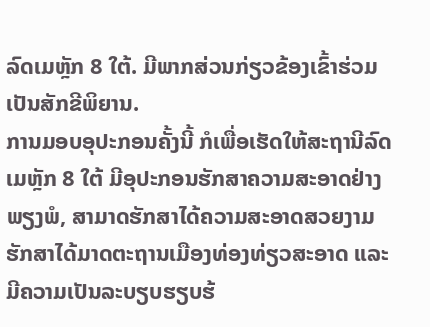ລົດເມຫຼັກ 8 ໃຕ້. ມີພາກສ່ວນກ່ຽວຂ້ອງເຂົ້າຮ່ວມເປັນສັກຂີພິຍານ.
ການມອບອຸປະກອນຄັ້ງນີ້ ກໍເພື່ອເຮັດໃຫ້ສະຖານີລົດເມຫຼັກ 8 ໃຕ້ ມີອຸປະກອນຮັກສາຄວາມສະອາດຢ່າງພຽງພໍ, ສາມາດຮັກສາໄດ້ຄວາມສະອາດສວຍງາມ ຮັກສາໄດ້ມາດຕະຖານເມືອງທ່ອງທ່ຽວສະອາດ ແລະ ມີຄວາມເປັນລະບຽບຮຽບຮ້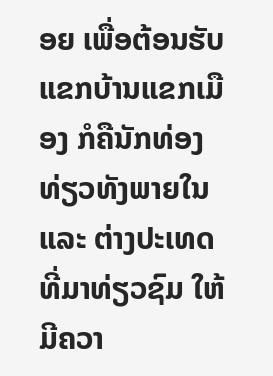ອຍ ເພື່ອຕ້ອນຮັບແຂກບ້ານແຂກເມືອງ ກໍຄືນັກທ່ອງທ່ຽວທັງພາຍໃນ ແລະ ຕ່າງປະເທດ ທີ່ມາທ່ຽວຊົມ ໃຫ້ມີຄວາ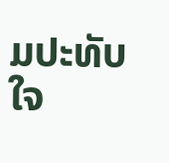ມປະທັບໃຈ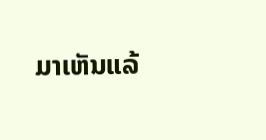ມາເຫັນແລ້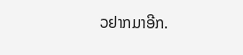ວຢາກມາອີກ.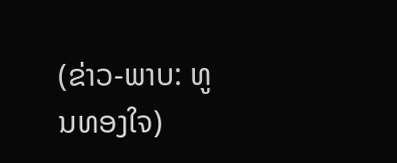(ຂ່າວ-ພາບ: ທູນທອງໃຈ)